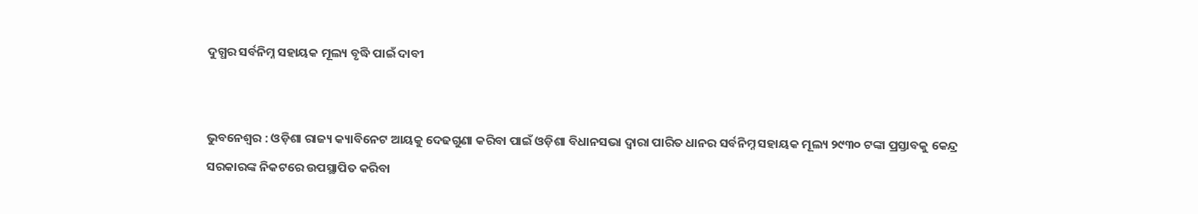ଦୁଗ୍ଧର ସର୍ବନିମ୍ନ ସହାୟକ ମୂଲ୍ୟ ବୃଦ୍ଧି ପାଇଁ ଦାବୀ


ଭୁବନେଶ୍ୱର : ଓଡ଼ିଶା ରାଜ୍ୟ କ୍ୟାବିନେଟ ଆୟକୁ ଦେଢଗୁଣା କରିବା ପାଇଁ ଓଡ଼ିଶା ବିଧାନସଭା ଦ୍ୱାରା ପାରିତ ଧାନର ସର୍ବନିମ୍ନ ସହାୟକ ମୂଲ୍ୟ ୨୯୩୦ ଟଙ୍କା ପ୍ରସ୍ତାବକୁ କେନ୍ଦ୍ର ସରକାରଙ୍କ ନିକଟରେ ଉପସ୍ଥାପିତ କରିବା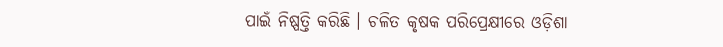ପାଇଁ ନିଷ୍ପତ୍ତି କରିଛି । ଚଳିତ କୃଷକ ପରିପ୍ରେକ୍ଷୀରେ ଓଡ଼ିଶା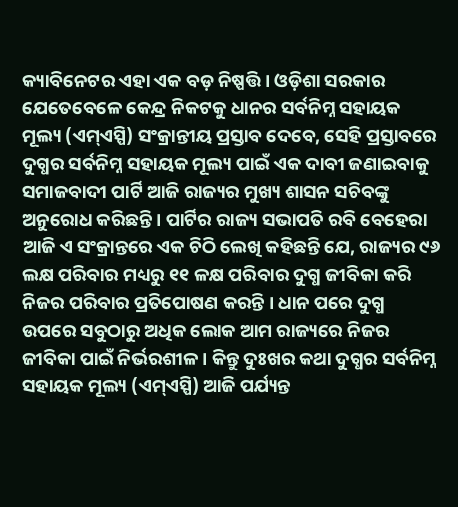କ୍ୟାବିନେଟର ଏହା ଏକ ବଡ଼ ନିଷ୍ପତ୍ତି । ଓଡ଼ିଶା ସରକାର ଯେତେବେଳେ କେନ୍ଦ୍ର ନିକଟକୁ ଧାନର ସର୍ବନିମ୍ନ ସହାୟକ ମୂଲ୍ୟ (ଏମ୍ଏସ୍ପି) ସଂକ୍ରାନ୍ତୀୟ ପ୍ରସ୍ତାବ ଦେବେ, ସେହି ପ୍ରସ୍ତାବରେ ଦୁଗ୍ଧର ସର୍ବନିମ୍ନ ସହାୟକ ମୂଲ୍ୟ ପାଇଁ ଏକ ଦାବୀ ଜଣାଇବାକୁ ସମାଜବାଦୀ ପାର୍ଟି ଆଜି ରାଜ୍ୟର ମୁଖ୍ୟ ଶାସନ ସଚିବଙ୍କୁ ଅନୁରୋଧ କରିଛନ୍ତି । ପାର୍ଟିର ରାଜ୍ୟ ସଭାପତି ରବି ବେହେରା ଆଜି ଏ ସଂକ୍ରାନ୍ତରେ ଏକ ଚିଠି ଲେଖି କହିଛନ୍ତି ଯେ, ରାଜ୍ୟର ୯୬ ଲକ୍ଷ ପରିବାର ମଧ୍ୟରୁ ୧୧ ଳକ୍ଷ ପରିବାର ଦୁଗ୍ଧ ଜୀବିକା କରି ନିଜର ପରିବାର ପ୍ରତିପୋଷଣ କରନ୍ତି । ଧାନ ପରେ ଦୁଗ୍ଧ ଉପରେ ସବୁଠାରୁ ଅଧିକ ଲୋକ ଆମ ରାଜ୍ୟରେ ନିଜର ଜୀବିକା ପାଇଁ ନିର୍ଭରଶୀଳ । କିନ୍ତୁ ଦୁଃଖର କଥା ଦୁଗ୍ଧର ସର୍ବନିମ୍ନ ସହାୟକ ମୂଲ୍ୟ (ଏମ୍ଏସ୍ପି) ଆଜି ପର୍ଯ୍ୟନ୍ତ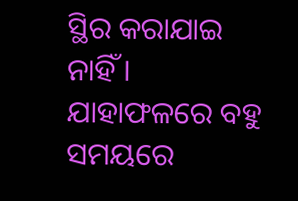ସ୍ଥିର କରାଯାଇ ନାହିଁ । ଯାହାଫଳରେ ବହୁ ସମୟରେ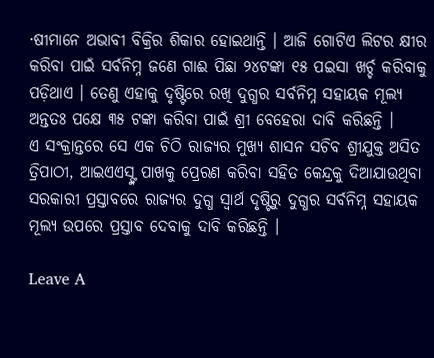·ଷୀମାନେ ଅଭାବୀ ବିକ୍ରିର ଶିକାର ହୋଇଥାନ୍ତି । ଆଜି ଗୋଟିଏ ଲିଟର କ୍ଷୀର କରିବା ପାଇଁ ସର୍ବନିମ୍ନ ଜଣେ ଗାଈ ପିଛା ୨୪ଟଙ୍କା ୧୫ ପଇସା ଖର୍ଚ୍ଚ କରିବାକୁ ପଡ଼ିଥାଏ । ତେଣୁ ଏହାକୁ ଦୃଷ୍ଟିରେ ରଖି ଦୁଗ୍ଧର ସର୍ବନିମ୍ନ ସହାୟକ ମୂଲ୍ୟ ଅନ୍ତତଃ ପକ୍ଷେ ୩୫ ଟଙ୍କା କରିବା ପାଇଁ ଶ୍ରୀ ବେହେରା ଦାବି କରିଛନ୍ତି ।
ଏ ସଂକ୍ରାନ୍ତରେ ସେ ଏକ ଚିଠି ରାଜ୍ୟର ମୁଖ୍ୟ ଶାସନ ସଚିବ ଶ୍ରୀଯୁକ୍ତ ଅସିତ ତ୍ରିପାଠୀ, ଆଇଏଏସ୍ଙ୍କ ପାଖକୁ ପ୍ରେରଣ କରିବା ସହିତ କେନ୍ଦ୍ରକୁ ଦିଆଯାଉଥିବା ସରକାରୀ ପ୍ରସ୍ତାବରେ ରାଜ୍ୟର ଦୁଗ୍ଧ ସ୍ୱାର୍ଥ ଦୃଷ୍ଟିରୁ ଦୁଗ୍ଧର ସର୍ବନିମ୍ନ ସହାୟକ ମୂଲ୍ୟ ଉପରେ ପ୍ରସ୍ତାବ ଦେବାକୁ ଦାବି କରିଛନ୍ତି ।

Leave A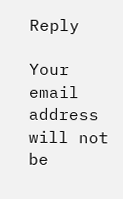Reply

Your email address will not be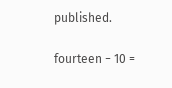published.

fourteen − 10 =